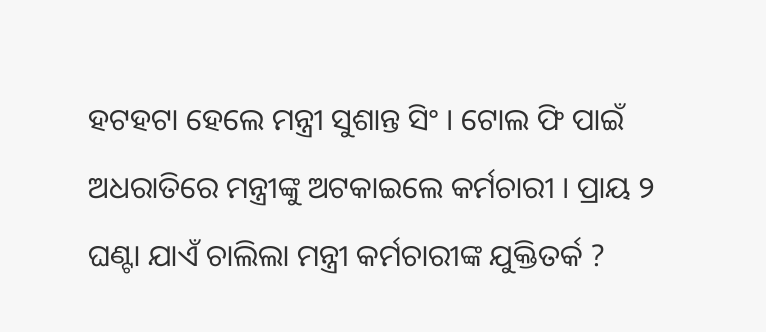ହଟହଟା ହେଲେ ମନ୍ତ୍ରୀ ସୁଶାନ୍ତ ସିଂ । ଟୋଲ ଫି ପାଇଁ ଅଧରାତିରେ ମନ୍ତ୍ରୀଙ୍କୁ ଅଟକାଇଲେ କର୍ମଚାରୀ । ପ୍ରାୟ ୨ ଘଣ୍ଟା ଯାଏଁ ଚାଲିଲା ମନ୍ତ୍ରୀ କର୍ମଚାରୀଙ୍କ ଯୁକ୍ତିତର୍କ ?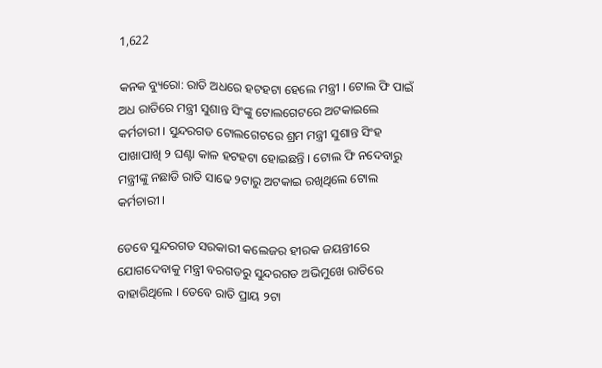1,622

କନକ ବ୍ୟୁରୋ: ରାତି ଅଧରେ ହଟହଟା ହେଲେ ମନ୍ତ୍ରୀ । ଟୋଲ ଫି ପାଇଁ ଅଧ ରାତିରେ ମନ୍ତ୍ରୀ ସୁଶାନ୍ତ ସିଂଙ୍କୁ ଟୋଲଗେଟରେ ଅଟକାଇଲେ କର୍ମଚାରୀ । ସୁନ୍ଦରଗଡ ଟୋଲଗେଟରେ ଶ୍ରମ ମନ୍ତ୍ରୀ ସୁଶାନ୍ତ ସିଂହ ପାଖାପାଖି ୨ ଘଣ୍ଟା କାଳ ହଟହଟା ହୋଇଛନ୍ତି । ଟୋଲ ଫି ନଦେବାରୁ ମନ୍ତ୍ରୀଙ୍କୁ ନଛାଡି ରାତି ସାଢେ ୨ଟାରୁ ଅଟକାଇ ରଖିଥିଲେ ଟୋଲ କର୍ମଚାରୀ ।

ତେବେ ସୁନ୍ଦରଗଡ ସରକାରୀ କଲେଜର ହୀରକ ଜୟନ୍ତୀରେ ଯୋଗଦେବାକୁ ମନ୍ତ୍ରୀ ବରଗଡରୁ ସୁନ୍ଦରଗଡ ଅଭିମୁଖେ ରାତିରେ ବାହାରିଥିଲେ । ତେବେ ରାତି ପ୍ରାୟ ୨ଟା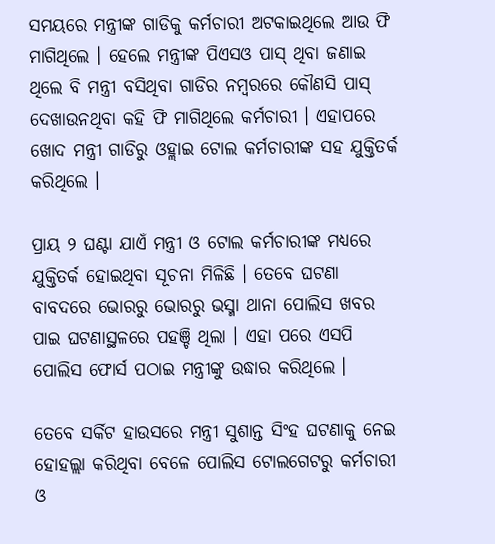ସମୟରେ ମନ୍ତ୍ରୀଙ୍କ ଗାଡିକୁ କର୍ମଚାରୀ ଅଟକାଇଥିଲେ ଆଉ ଫି ମାଗିଥିଲେ । ହେଲେ ମନ୍ତ୍ରୀଙ୍କ ପିଏସଓ ପାସ୍ ଥିବା ଜଣାଇ ଥିଲେ ବି ମନ୍ତ୍ରୀ ବସିଥିବା ଗାଡିର ନମ୍ବରରେ କୌଣସି ପାସ୍ ଦେଖାଉନଥିବା କହି ଫି ମାଗିଥିଲେ କର୍ମଚାରୀ । ଏହାପରେ ଖୋଦ ମନ୍ତ୍ରୀ ଗାଡିରୁ ଓହ୍ଲାଇ ଟୋଲ କର୍ମଚାରୀଙ୍କ ସହ ଯୁକ୍ତିତର୍କ କରିଥିଲେ ।

ପ୍ରାୟ ୨ ଘଣ୍ଟା ଯାଏଁ ମନ୍ତ୍ରୀ ଓ ଟୋଲ କର୍ମଚାରୀଙ୍କ ମଧ୍ୟରେ ଯୁକ୍ତିତର୍କ ହୋଇଥିବା ସୂଚନା ମିଳିଛି । ତେବେ ଘଟଣା ବାବଦରେ ଭୋରରୁ ଭୋରରୁ ଭସ୍ମା ଥାନା ପୋଲିସ ଖବର ପାଇ ଘଟଣାସ୍ଥଳରେ ପହଞ୍ଚି ଥିଲା । ଏହା ପରେ ଏସପି ପୋଲିସ ଫୋର୍ସ ପଠାଇ ମନ୍ତ୍ରୀଙ୍କୁ ଉଦ୍ଧାର କରିଥିଲେ ।

ତେବେ ସର୍କିଟ ହାଉସରେ ମନ୍ତ୍ରୀ ସୁଶାନ୍ତ ସିଂହ ଘଟଣାକୁ ନେଇ ହୋହଲ୍ଲା କରିଥିବା ବେଳେ ପୋଲିସ ଟୋଲଗେଟରୁ କର୍ମଚାରୀ ଓ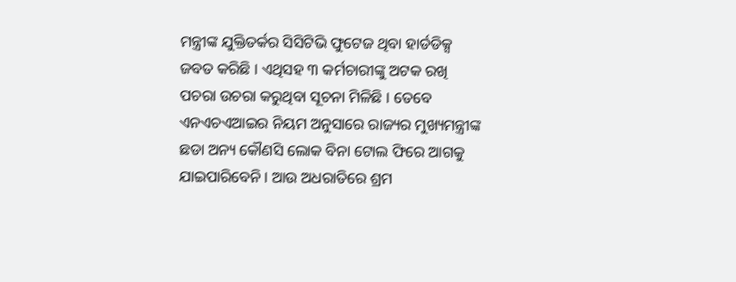ମନ୍ତ୍ରୀଙ୍କ ଯୁକ୍ତିତର୍କର ସିସିଟିଭି ଫୁଟେଜ ଥିବା ହାର୍ଡଡିକ୍ସ ଜବତ କରିଛି । ଏଥିସହ ୩ କର୍ମଚାରୀଙ୍କୁ ଅଟକ ରଖି ପଚରା ଉଚରା କରୁଥିବା ସୂଚନା ମିଳିଛି । ତେବେ ଏନଏଚଏଆଇର ନିୟମ ଅନୁସାରେ ରାଜ୍ୟର ମୁଖ୍ୟମନ୍ତ୍ରୀଙ୍କ ଛଡା ଅନ୍ୟ କୌଣସି ଲୋକ ବିନା ଟୋଲ ଫିରେ ଆଗକୁ ଯାଇପାରିବେନି । ଆଉ ଅଧରାତିରେ ଶ୍ରମ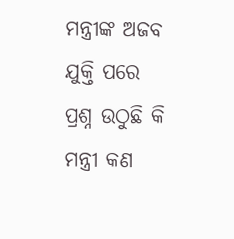ମନ୍ତ୍ରୀଙ୍କ ଅଜବ ଯୁକ୍ତି ପରେ ପ୍ରଶ୍ନ ଉଠୁଛି କି ମନ୍ତ୍ରୀ କଣ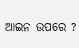ଆଇନ ଉପରେ ?